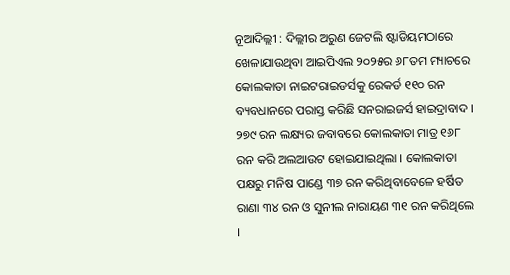ନୂଆଦିଲ୍ଲୀ : ଦିଲ୍ଲୀର ଅରୁଣ ଜେଟଲି ଷ୍ଟାଡିୟମଠାରେ ଖେଳାଯାଉଥିବା ଆଇପିଏଲ ୨୦୨୫ର ୬୮ତମ ମ୍ୟାଚରେ କୋଲକାତା ନାଇଟରାଇଡର୍ସକୁ ରେକର୍ଡ ୧୧୦ ରନ ବ୍ୟବଧାନରେ ପରାସ୍ତ କରିଛି ସନରାଇଜର୍ସ ହାଇଦ୍ରାବାଦ । ୨୭୯ ରନ ଲକ୍ଷ୍ୟର ଜବାବରେ କୋଲକାତା ମାତ୍ର ୧୬୮ ରନ କରି ଅଲଆଉଟ ହୋଇଯାଇଥିଲା । କୋଲକାତା ପକ୍ଷରୁ ମନିଷ ପାଣ୍ଡେ ୩୭ ରନ କରିଥିବାବେଳେ ହର୍ଷିତ ରାଣା ୩୪ ରନ ଓ ସୁନୀଲ ନାରାୟଣ ୩୧ ରନ କରିଥିଲେ ।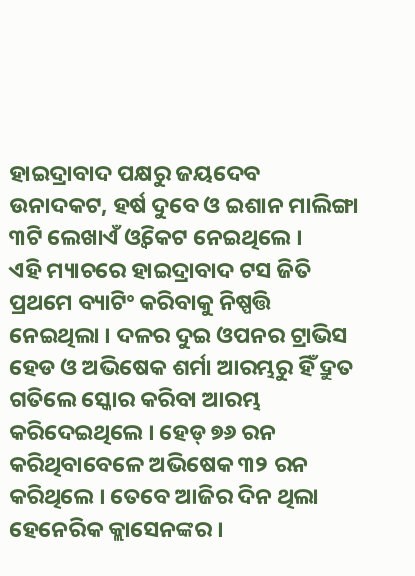ହାଇଦ୍ରାବାଦ ପକ୍ଷରୁ ଜୟଦେବ ଉନାଦକଟ, ହର୍ଷ ଦୁବେ ଓ ଇଶାନ ମାଲିଙ୍ଗା ୩ଟି ଲେଖାଏଁ ଓ୍ବିକେଟ ନେଇଥିଲେ ।
ଏହି ମ୍ୟାଚରେ ହାଇଦ୍ରାବାଦ ଟସ ଜିତି ପ୍ରଥମେ ବ୍ୟାଟିଂ କରିବାକୁ ନିଷ୍ପତ୍ତି ନେଇଥିଲା । ଦଳର ଦୁଇ ଓପନର ଟ୍ରାଭିସ ହେଡ ଓ ଅଭିଷେକ ଶର୍ମା ଆରମ୍ଭରୁ ହିଁ ଦ୍ରୁତ ଗତିଲେ ସ୍କୋର କରିବା ଆରମ୍ଭ କରିଦେଇଥିଲେ । ହେଡ୍ ୭୬ ରନ କରିଥିବାବେଳେ ଅଭିଷେକ ୩୨ ରନ କରିଥିଲେ । ତେବେ ଆଜିର ଦିନ ଥିଲା ହେନେରିକ କ୍ଲାସେନଙ୍କର ।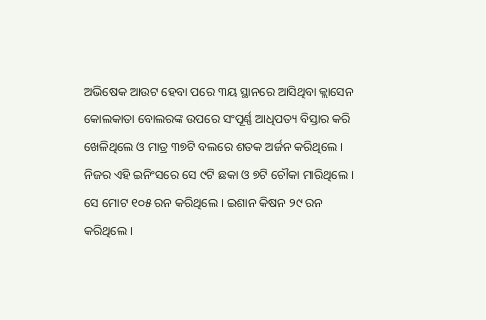ଅଭିଷେକ ଆଉଟ ହେବା ପରେ ୩ୟ ସ୍ଥାନରେ ଆସିଥିବା କ୍ଲାସେନ କୋଲକାତା ବୋଲରଙ୍କ ଉପରେ ସଂପୂର୍ଣ୍ଣ ଆଧିପତ୍ୟ ବିସ୍ତାର କରି ଖେଳିଥିଲେ ଓ ମାତ୍ର ୩୭ଟି ବଲରେ ଶତକ ଅର୍ଜନ କରିଥିଲେ । ନିଜର ଏହି ଇନିଂସରେ ସେ ୯ଟି ଛକା ଓ ୭ଟି ଚୌକା ମାରିଥିଲେ । ସେ ମୋଟ ୧୦୫ ରନ କରିଥିଲେ । ଇଶାନ କିଷନ ୨୯ ରନ କରିଥିଲେ ।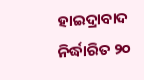ହାଇଦ୍ରାବାଦ ନିର୍ଦ୍ଧାରିତ ୨୦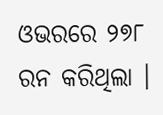ଓଭରରେ ୨୭୮ ରନ କରିଥିଲା ।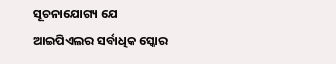ସୂଚନାଯୋଗ୍ୟ ଯେ ଆଇପିଏଲର ସର୍ବାଧିକ ସ୍କୋର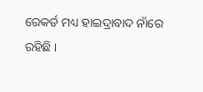ରେକର୍ଡ ମଧ୍ୟ ହାଇଦ୍ରାବାଦ ନାଁରେ ରହିଛି ।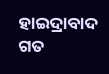ହାଇଦ୍ରାବାଦ ଗତ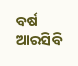ବର୍ଷ ଆରସିବି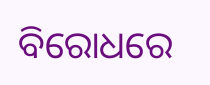ବିରୋଧରେ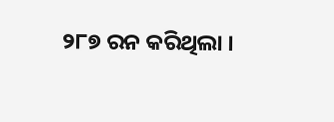୨୮୭ ରନ କରିଥିଲା ।